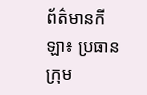ព័ត៌មានកីឡា៖ ប្រធានក្រុម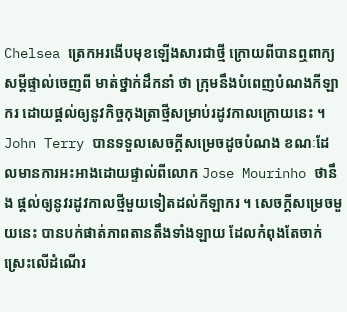Chelsea ត្រេកអរងើបមុខឡើងសារជាថ្មី ក្រោយពីបានឮពាក្យសម្ដីផ្ទាល់ចេញពី មាត់ថ្នាក់ដឹកនាំ ថា ក្រុមនឹងបំពេញបំណងកីឡាករ ដោយផ្ដល់ឲ្យនូវកិច្ចកុងត្រាថ្មីសម្រាប់រដូវកាលក្រោយនេះ ។
John Terry បានទទួលសេចក្ដីសម្រេចដូចបំណង ខណៈដែលមានការអះអាងដោយផ្ទាល់ពីលោក Jose Mourinho ថានឹង ផ្ដល់ឲ្យនូវរដូវកាលថ្មីមួយទៀតដល់កីឡាករ ។ សេចក្ដីសម្រេចមួយនេះ បានបក់ផាត់ភាពតានតឹងទាំងឡាយ ដែលកំពុងតែចាក់ស្រេះលើដំណើរ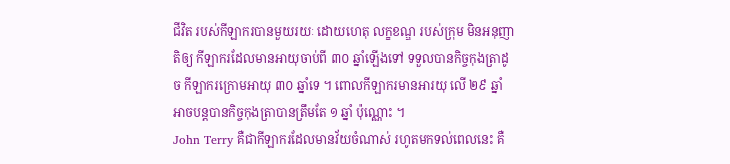ជីវិត របស់កីឡាករបានមួយរយៈ ដោយហេតុ លក្ខខណ្ឌ របស់ក្រុម មិនអនុញាតិឲ្យ កីឡាករដែលមានអាយុចាប់ពី ៣០ ឆ្នាំឡើងទៅ ទទួលបានកិច្ចកុងត្រាដូច កីឡាករក្រោមអាយុ ៣០ ឆ្នាំទេ ។ ពោលកីឡាករមានអារយុ លើ ២៩ ឆ្នាំ អាចបន្ដបានកិច្ចកុងត្រាបានត្រឹមតែ ១ ឆ្នាំ ប៉ុណ្ណោះ ។
John Terry គឺជាកីឡាករដែលមានវ័យចំណាស់ រហូតមកទល់ពេលនេះ គឺ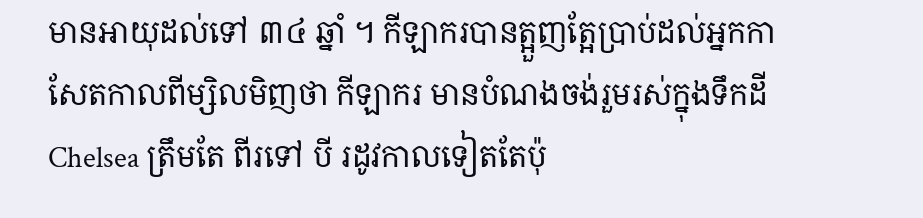មានអាយុដល់ទៅ ៣៤ ឆ្នាំ ។ កីឡាករបានត្អួញត្អែប្រាប់ដល់អ្នកកាសែតកាលពីម្សិលមិញថា កីឡាករ មានបំណងចង់រួមរស់ក្នុងទឹកដី Chelsea ត្រឹមតែ ពីរទៅ បី រដូវកាលទៀតតែប៉ុ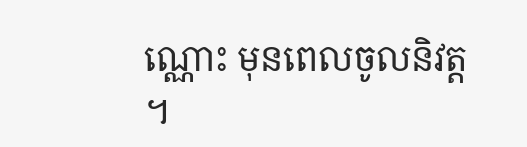ណ្ណោះ មុនពេលចូលនិវត្ដ ។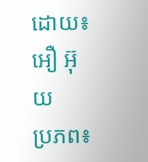ដោយ៖ អឿ អ៊ុយ
ប្រភព៖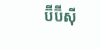ប៊ីប៊ីស៊ី